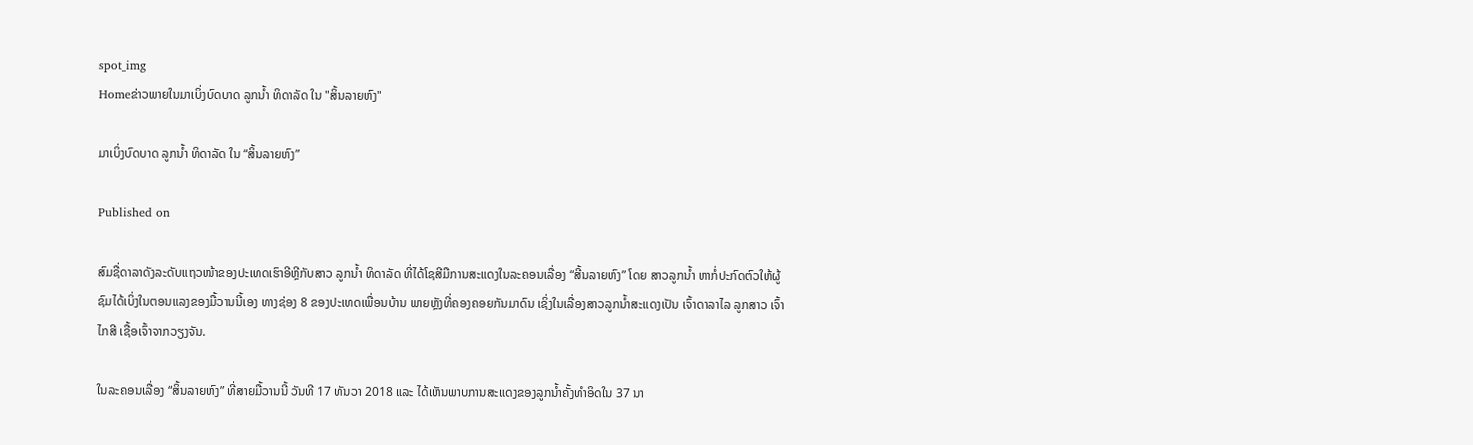spot_img
Homeຂ່າວພາຍໃນມາເບິ່ງບົດບາດ ລູກນໍ້າ ທິດາລັດ ໃນ "ສິ້ນລາຍຫົງ"

ມາເບິ່ງບົດບາດ ລູກນໍ້າ ທິດາລັດ ໃນ “ສິ້ນລາຍຫົງ”

Published on

ສົມຊື່ດາລາດັງລະດັບແຖວໜ້າຂອງປະເທດເຮົາອີຫຼີກັບສາວ ລູກນໍ້າ ທິດາລັດ ທີ່ໄດ້ໂຊສີມືການສະແດງໃນລະຄອນເລື່ອງ “ສີ້ນລາຍຫົງ” ໂດຍ ສາວລູກນໍ້າ ຫາກໍ່ປະກົດຕົວໃຫ້ຜູ້ຊົມໄດ້ເບິ່ງໃນຕອນແລງຂອງມື້ວານນີ້ເອງ ທາງຊ່ອງ 8 ຂອງປະເທດເພື່ອນບ້ານ ພາຍຫຼັງທີ່ຄອງຄອຍກັນມາດົນ ເຊິ່ງໃນເລື່ອງສາວລູກນໍ້າສະແດງເປັນ ເຈົ້າດາລາໄລ ລູກສາວ ເຈົ້າໄກສີ ເຊື້ອເຈົ້າຈາກວຽງຈັນ.

ໃນລະຄອນເລື່ອງ “ສິ້ນລາຍຫົງ” ທີ່ສາຍມື້ວານນີ້ ວັນທີ 17 ທັນວາ 2018 ແລະ ໄດ້ເຫັນພາບການສະແດງຂອງລູກນໍ້າຄັ້ງທໍາອິດໃນ 37 ນາ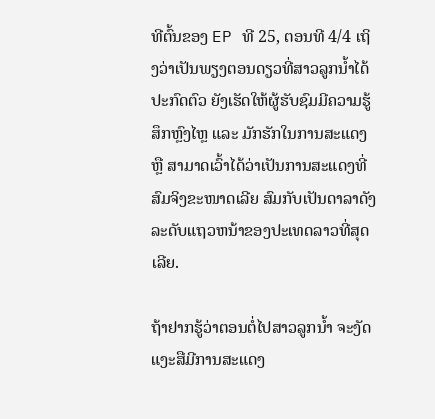ທີຕົ້ນຂອງ EP ທີ 25, ຕອນທີ 4/4 ເຖິງວ່າເປັນພຽງຕອນດຽວທີ່ສາວລູກນໍ້າໄດ້ປະກົດຕົວ ຍັງເຮັດໃຫ້ຜູ້ຮັບຊົມມີຄວາມຮູ້ສຶກຫຼົງໄຫຼ ແລະ ມັກຮັກໃນການສະແດງ ຫຼື ສາມາດເວົ້າໄດ້ວ່າເປັນການສະແດງທີ່ສົມຈິງຂະໜາດເລີຍ ສົມກັບເປັນດາລາດັງລະດັບແຖວຫນ້າຂອງປະເທດລາວທີ່ສຸດເລີຍ.

ຖ້າຢາກຮູ້ວ່າຕອນຕໍ່ໄປສາວລູກນໍ້າ ຈະງັດແງະສືມີການສະແດງ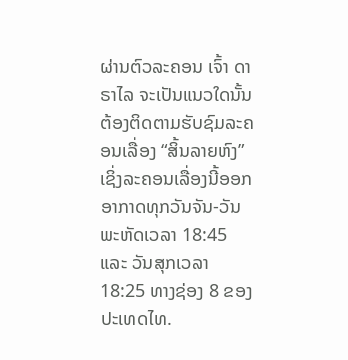ຜ່ານຕົວລະຄອນ ເຈົ້າ ດາຣາໄລ ຈະເປັນແນວໃດນັ້ນ ຕ້ອງຕິດຕາມຮັບຊົມລະຄອນເລື່ອງ “ສິ້ນລາຍຫົງ” ເຊິ່ງລະຄອນເລື່ອງນີ້ອອກອາກາດທຸກວັນຈັນ-ວັນພະຫັດເວລາ 18:45 ແລະ ວັນສຸກເວລາ 18:25 ທາງຊ່ອງ 8 ຂອງປະເທດໄທ.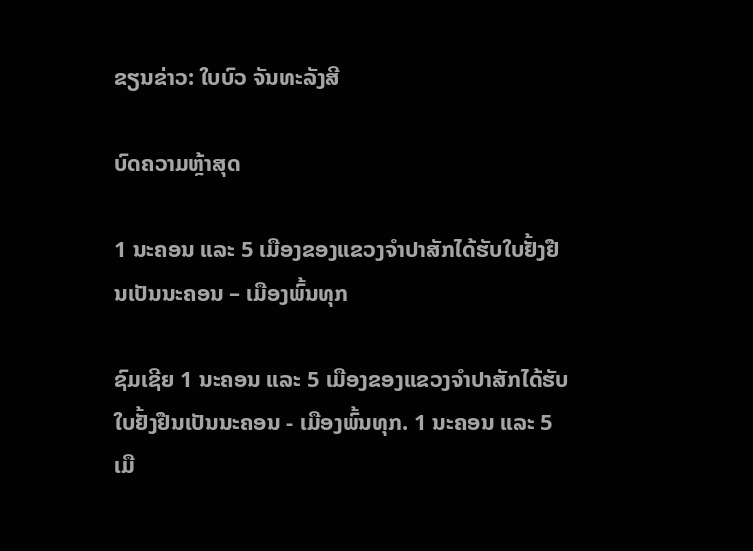ຂຽນຂ່າວ: ໃບບົວ ຈັນທະລັງສີ

ບົດຄວາມຫຼ້າສຸດ

1 ນະຄອນ ແລະ 5 ເມືອງຂອງແຂວງຈໍາປາສັກໄດ້ຮັບໃບຢັ້ງຢືນເປັນນະຄອນ – ເມືອງພົ້ນທຸກ

ຊົມເຊີຍ 1 ນະຄອນ ແລະ 5 ເມືອງຂອງແຂວງຈຳປາສັກໄດ້ຮັບໃບຢັ້ງຢືນເປັນນະຄອນ - ເມືອງພົ້ນທຸກ. 1 ນະຄອນ ແລະ 5 ເມື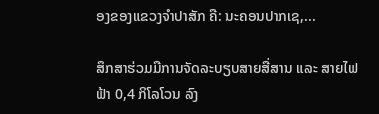ອງຂອງແຂວງຈໍາປາສັກ ຄື: ນະຄອນປາກເຊ,...

ສຶກສາຮ່ວມມືການຈັດລະບຽບສາຍສື່ສານ ແລະ ສາຍໄຟຟ້າ 0,4 ກິໂລໂວນ ລົງ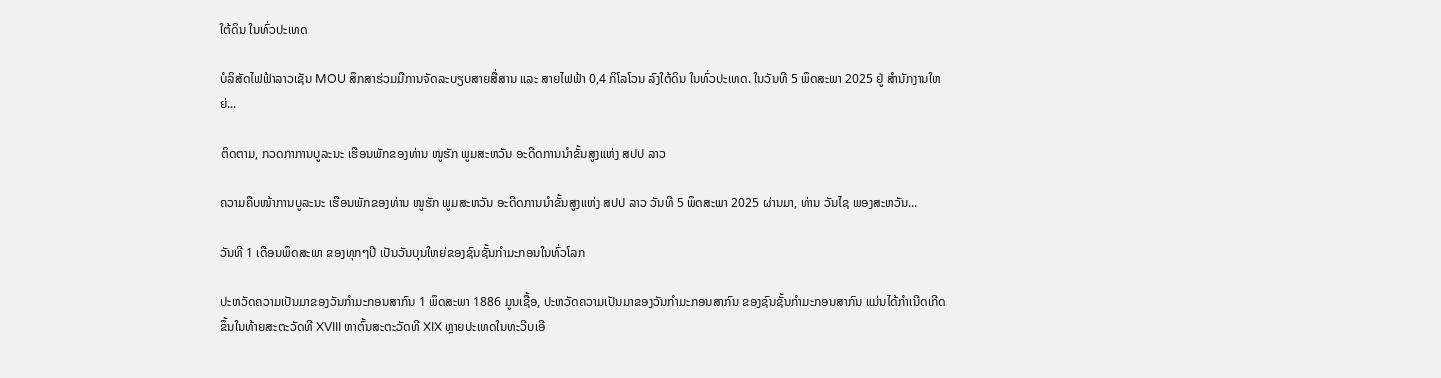ໃຕ້ດິນ ໃນທົ່ວປະເທດ

ບໍລິສັດໄຟຟ້າລາວເຊັນ MOU ສຶກສາຮ່ວມມືການຈັດລະບຽບສາຍສື່ສານ ແລະ ສາຍໄຟຟ້າ 0,4 ກິໂລໂວນ ລົງໃຕ້ດິນ ໃນທົ່ວປະເທດ. ໃນວັນທີ 5 ພຶດສະພາ 2025 ຢູ່ ສໍານັກງານໃຫຍ່...

ຕິດຕາມ, ກວດກາການບູລະນະ ເຮືອນພັກຂອງທ່ານ ໜູຮັກ ພູມສະຫວັນ ອະດີດການນໍາຂັ້ນສູງແຫ່ງ ສປປ ລາວ

ຄວາມຄືບໜ້າການບູລະນະ ເຮືອນພັກຂອງທ່ານ ໜູຮັກ ພູມສະຫວັນ ອະດີດການນໍາຂັ້ນສູງແຫ່ງ ສປປ ລາວ ວັນທີ 5 ພຶດສະພາ 2025 ຜ່ານມາ, ທ່ານ ວັນໄຊ ພອງສະຫວັນ...

ວັນທີ 1 ເດືອນພຶດສະພາ ຂອງທຸກໆປີ ເປັນວັນບຸນໃຫຍ່ຂອງຊົນຊັ້ນກຳມະກອນໃນທົ່ວໂລກ

ປະຫວັດຄວາມເປັນມາຂອງວັນກຳມະກອນສາກົນ 1 ພຶດສະພາ 1886 ມູນເຊື້ອ, ປະຫວັດຄວາມເປັນມາຂອງວັນກໍາມະກອນສາກົນ ຂອງຊົນຊັ້ນກຳມະກອນສາກົນ ແມ່ນໄດ້ກໍາເນີດເກີດຂຶ້ນໃນທ້າຍສະຕະວັດທີ XVIII ຫາຕົ້ນສະຕະວັດທີ XIX ຫຼາຍປະເທດໃນທະວີບເອີ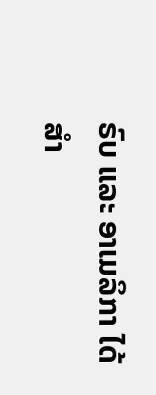ຣົບ ແລະ ອາເມລິກາ ໄດ້ສຳ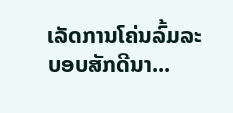ເລັດການໂຄ່ນລົ້ມລະບອບສັກດີນາ...